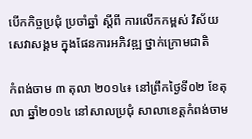បើកកិច្ចប្រជុំ ប្រចាំឆ្នាំ ស្ដីពី ការលើកកម្ពស់ វិស័យសេវាសង្គម ក្នុងផែនការអភិវឌ្ឍ ថ្នាក់ក្រោមជាតិ

កំពង់ចាម ៣ តុលា ២០១៤៖ នៅព្រឹកថ្ងៃទី០២ ខែតុលា ឆ្នាំ២០១៤ នៅសាលប្រជុំ សាលាខេត្តកំពង់ចាម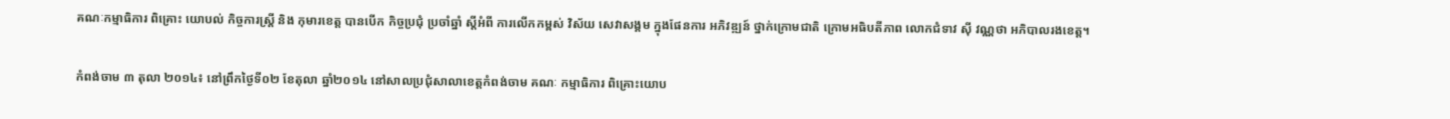គណៈកម្មាធិការ ពិគ្រោះ យោបល់ កិច្ចការស្រ្ដី និង កុមារខេត្ត បានបើក កិច្ចប្រជុំ ប្រចាំឆ្នាំ ស្ដីអំពី ការលើកកម្ពស់ វិស័យ សេវាសង្គម ក្នុងផែនការ អភិវឌ្ឍន៍ ថ្នាក់ក្រោមជាតិ ក្រោមអធិបតីភាព លោកជំទាវ ស៊ី វណ្ណថា អភិបាលរងខេត្ត។

កំពង់ចាម ៣ តុលា ២០១៤៖ នៅព្រឹកថ្ងៃទី០២ ខែតុលា ឆ្នាំ២០១៤ នៅសាលប្រជុំសាលាខេត្តកំពង់ចាម គណៈ កម្មាធិការ ពិគ្រោះយោប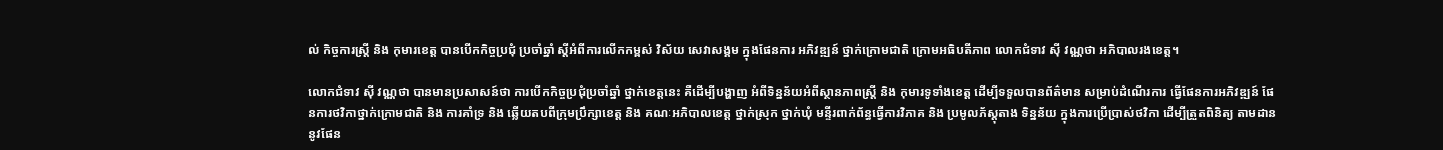ល់ កិច្ចការស្រ្ដី និង កុមារខេត្ត បានបើកកិច្ចប្រជុំ ប្រចាំឆ្នាំ ស្ដីអំពីការលើកកម្ពស់ វិស័យ សេវាសង្គម ក្នុងផែនការ អភិវឌ្ឍន៍ ថ្នាក់ក្រោមជាតិ ក្រោមអធិបតីភាព លោកជំទាវ ស៊ី វណ្ណថា អភិបាលរងខេត្ត។

លោកជំទាវ ស៊ី វណ្ណថា បានមានប្រសាសន៍ថា ការបើកកិច្ចប្រជុំប្រចាំឆ្នាំ ថ្នាក់ខេត្តនេះ គឺដើម្បីបង្ហាញ អំពីទិន្នន័យអំពីស្ថានភាពស្រ្ដី និង កុមារទូទាំងខេត្ត ដើម្បីទទួលបានព័ត៌មាន សម្រាប់ដំណើរការ ធ្វើផែនការអភិវឌ្ឍន៍ ផែនការថវិកាថ្នាក់ក្រោមជាតិ និង ការគាំទ្រ និង ឆ្លើយតបពីក្រុមប្រឹក្សាខេត្ត និង គណៈអភិបាលខេត្ត ថ្នាក់ស្រុក ថ្នាក់ឃុំ មន្ទីរពាក់ព័ន្ធធ្វើការវិភាគ និង ប្រមូលភ័ស្ដុតាង ទិន្នន័យ ក្នុងការប្រើប្រាស់ថវិកា ដើម្បីត្រួតពិនិត្យ តាមដាននូវផែន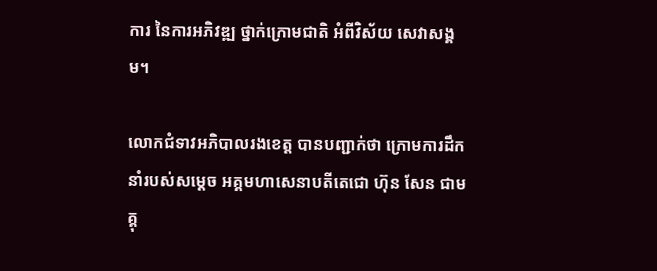ការ នៃការអភិវឌ្ឍ ថ្នាក់ក្រោមជាតិ អំពីវិស័យ សេវាសង្គម។

លោកជំទាវអភិបាលរងខេត្ត បានបញ្ជាក់ថា ក្រោមការដឹកនាំរបស់សម្ដេច អគ្គមហាសេនាបតីតេជោ ហ៊ុន សែន ជាមគ្គុ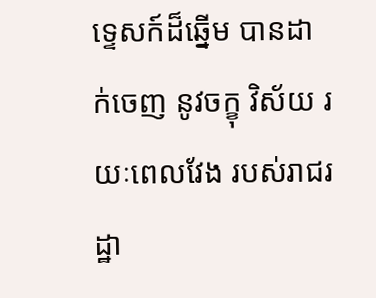ទ្ទេសក៍ដ៏ឆ្នើម បានដាក់ចេញ នូវចក្ខុ វិស័យ រយៈពេលវែង របស់រាជរដ្ឋា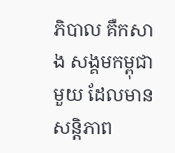ភិបាល គឺកសាង សង្គមកម្ពុជាមួយ ដែលមានសន្ដិភាព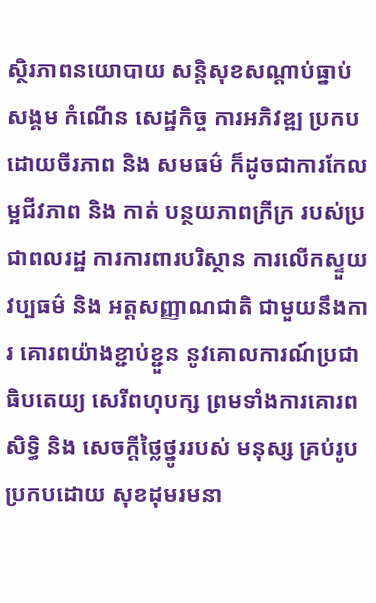ស្ថិរភាពនយោបាយ សន្ដិសុខសណ្ដាប់ធ្នាប់សង្គម កំណើន សេដ្ឋកិច្ច ការអភិវឌ្ឍ ប្រកបដោយចីរភាព និង សមធម៌ ក៏ដូចជាការកែលម្អជីវភាព និង កាត់ បន្ថយភាពក្រីក្រ របស់ប្រជាពលរដ្ឋ ការការពារបរិស្ថាន ការលើកស្ទួយវប្បធម៌ និង អត្តសញ្ញាណជាតិ ជាមួយនឹងការ គោរពយ៉ាងខ្ជាប់ខ្ជួន នូវគោលការណ៍ប្រជាធិបតេយ្យ សេរីពហុបក្ស ព្រមទាំងការគោរពសិទិ្ធ និង សេចក្តីថ្លៃថ្នូររបស់ មនុស្ស គ្រប់រូប ប្រកបដោយ សុខដុមរមនា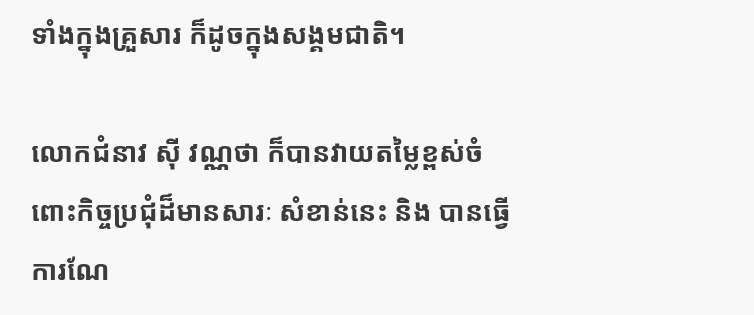ទាំងក្នុងគ្រួសារ ក៏ដូចក្នុងសង្គមជាតិ។

លោកជំនាវ ស៊ី វណ្ណថា ក៏បានវាយតម្លៃខ្ពស់ចំពោះកិច្ចប្រជុំដ៏មានសារៈ សំខាន់នេះ និង បានធ្វើការណែ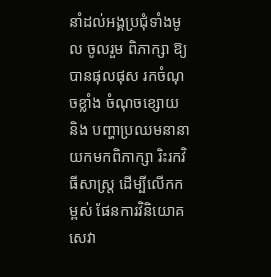នាំដល់អង្គប្រជុំទាំងមូល ចូលរួម ពិភាក្សា ឱ្យបានផុលផុស រកចំណុចខ្លាំង ចំណុចខ្សោយ និង បញ្ហាប្រឈមនានា យកមកពិភាក្សា រិះរកវិធីសាស្ត្រ ដើម្បីលើកកម្ពស់ ផែនការវិនិយោគ សេវា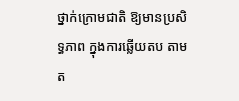ថ្នាក់ក្រោមជាតិ ឱ្យមានប្រសិទ្ធភាព ក្នុងការឆ្លើយតប តាមត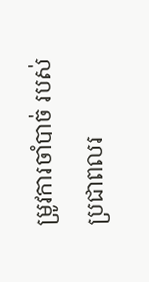ម្រូវការចាំបាច់ របស់ប្រជាពលរ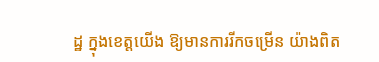ដ្ឋ ក្នុងខេត្តយើង ឱ្យមានការរីកចម្រើន យ៉ាងពិត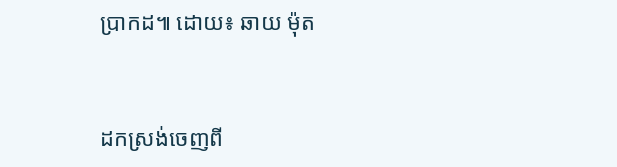ប្រាកដ៕ ដោយ៖ ឆាយ ម៉ុត



ដកស្រង់ចេញពី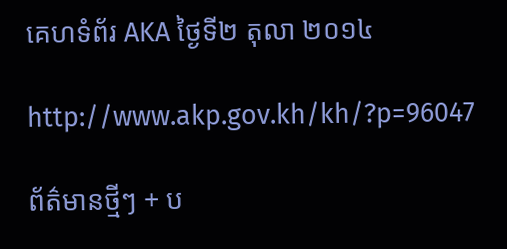គេហទំព័រ AKA ថ្ងៃទី២ តុលា ២០១៤

http://www.akp.gov.kh/kh/?p=96047

ព័ត៌មានថ្មីៗ + ប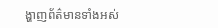ង្ហាញព័ត៌មានទាំងអស់